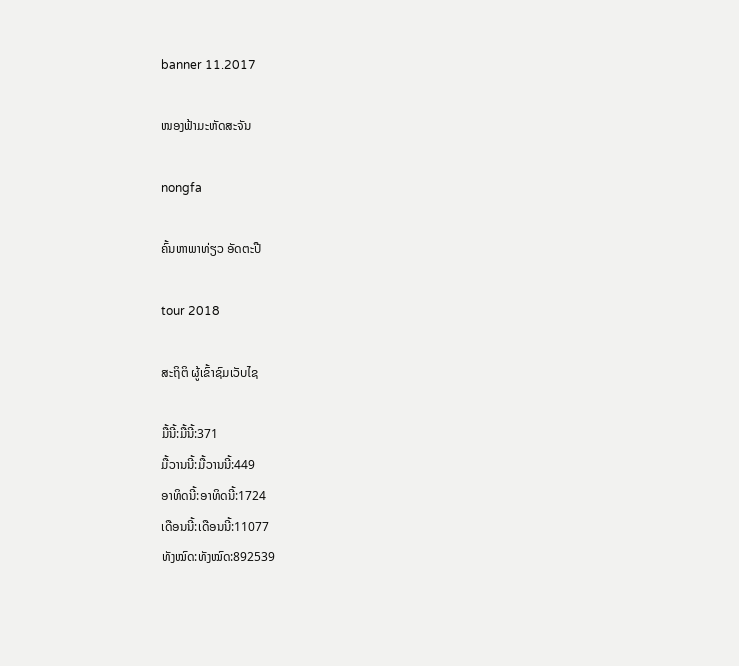banner 11.2017

ໜອງຟ້າມະຫັດສະຈັນ

nongfa

ຄົ້ນຫາພາທ່ຽວ ອັດຕະປື

tour 2018

ສະຖິຕິ ຜູ້ເຂົ້າຊົມເວັບໄຊ

ມື້ນີ້:ມື້ນີ້:371
ມື້ວານນີ້:ມື້ວານນີ້:449
ອາທິດນີ້:ອາທິດນີ້:1724
ເດືອນນີ້:ເດືອນນີ້:11077
ທັງໝົດ:ທັງໝົດ:892539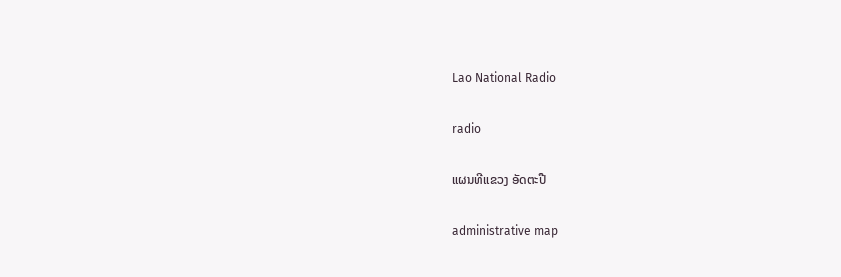Lao National Radio

radio

ແຜນທີແຂວງ ອັດຕະປື

administrative map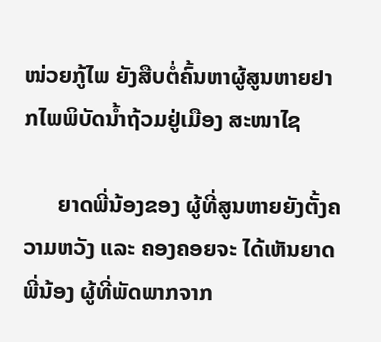ໜ່ວຍກູ້ໄພ ຍັງສືບຕໍ່ຄົ້ນຫາຜູ້ສູນຫາຍຢາກໄພພິບັດນ້ຳຖ້ວມຢູ່ເມືອງ ສະໜາໄຊ

      ຍາດພີ່ນ້ອງຂອງ ຜູ້ທີ່ສູນຫາຍຍັງຕັ້ງຄວາມຫວັງ ແລະ ຄອງຄອຍຈະ ໄດ້ເຫັນຍາດພີ່ນ້ອງ ຜູ້ທີ່ພັດພາກຈາກ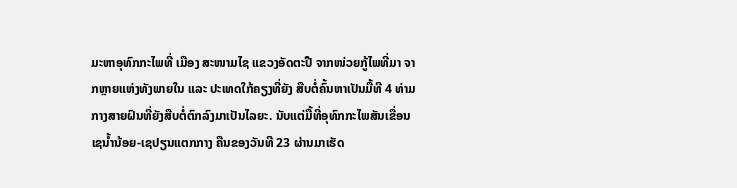ມະຫາອຸທົກກະໄພທີ່ ເມືອງ ສະໜາມໄຊ ແຂວງອັດຕະປື ຈາກໜ່ວຍກູ້ໄພທີ່ມາ ຈາກຫຼາຍແຫ່ງທັງພາຍໃນ ແລະ ປະເທດໃກ້ຄຽງທີ່ຍັງ ສືບຕໍ່ຄົ້ນຫາເປັນມື້ທີ 4 ທ່າມກາງສາຍຝົນທີ່ຍັງສືບຕໍ່ຕົກລົງມາເປັນໄລຍະ. ນັບແຕ່ມື້ທີ່ອຸທົກກະໄພສັນເຂື່ອນເຊນ້ຳນ້ອຍ-ເຊປຽນແຕກກາງ ຄືນຂອງວັນທີ 23 ຜ່ານມາເຮັດ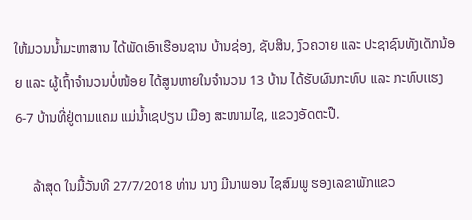ໃຫ້ມວນນ້ຳມະຫາສານ ໄດ້ພັດເອົາເຮືອນຊານ ບ້ານຊ່ອງ, ຊັບສິນ, ງົວຄວາຍ ແລະ ປະຊາຊົນທັງເດັກນ້ອຍ ແລະ ຜູ້ເຖົ້າຈໍານວນບໍ່ໜ້ອຍ ໄດ້ສູນຫາຍໃນຈຳນວນ 13 ບ້ານ ໄດ້ຮັບຜົນກະທົບ ແລະ ກະທົບເເຮງ 6-7 ບ້ານທີ່ຢູ່ຕາມແຄມ ແມ່ນໍ້າເຊປຽນ ເມືອງ ສະໜາມໄຊ, ແຂວງອັດຕະປື.

     ລ້າສຸດ ໃນມື້ວັນທີ 27/7/2018 ທ່ານ ນາງ ມີນາພອນ ໄຊສົມພູ ຮອງເລຂາພັກແຂວ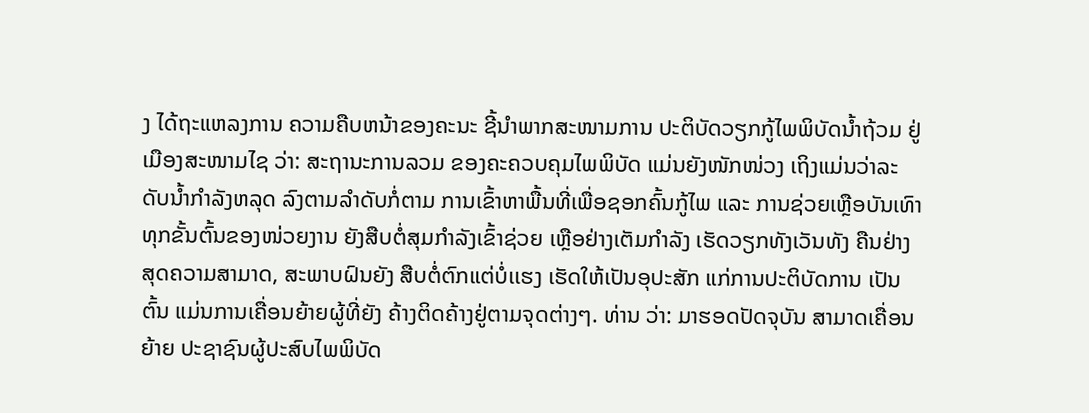ງ ໄດ້ຖະແຫລງການ ຄວາມຄືບຫນ້າຂອງຄະນະ ຊີ້ນຳພາກສະໜາມການ ປະຕິບັດວຽກກູ້ໄພພິບັດນ້ຳຖ້ວມ ຢູ່ເມືອງສະໜາມໄຊ ວ່າ: ສະຖານະການລວມ ຂອງຄະຄວບຄຸມໄພພິບັດ ແມ່ນຍັງໜັກໜ່ວງ ເຖິງແມ່ນວ່າລະດັບນໍ້າກຳລັງຫລຸດ ລົງຕາມລຳດັບກໍ່ຕາມ ການເຂົ້າຫາພື້ນທີ່ເພື່ອຊອກຄົ້ນກູ້ໄພ ແລະ ການຊ່ວຍເຫຼືອບັນເທົາ ທຸກຂັ້ນຕົ້ນຂອງໜ່ວຍງານ ຍັງສືບຕໍ່ສຸມກຳລັງເຂົ້າຊ່ວຍ ເຫຼືອຢ່າງເຕັມກຳລັງ ເຮັດວຽກທັງເວັນທັງ ຄືນຢ່າງສຸດຄວາມສາມາດ, ສະພາບຝົນຍັງ ສືບຕໍ່ຕົກແຕ່ບໍ່ເເຮງ ເຮັດໃຫ້ເປັນອຸປະສັກ ແກ່ການປະຕິບັດການ ເປັນຕົ້ນ ແມ່ນການເຄື່ອນຍ້າຍຜູ້ທີ່ຍັງ ຄ້າງຕິດຄ້າງຢູ່ຕາມຈຸດຕ່າງໆ. ທ່ານ ວ່າ: ມາຮອດປັດຈຸບັນ ສາມາດເຄື່ອນຍ້າຍ ປະຊາຊົນຜູ້ປະສົບໄພພິບັດ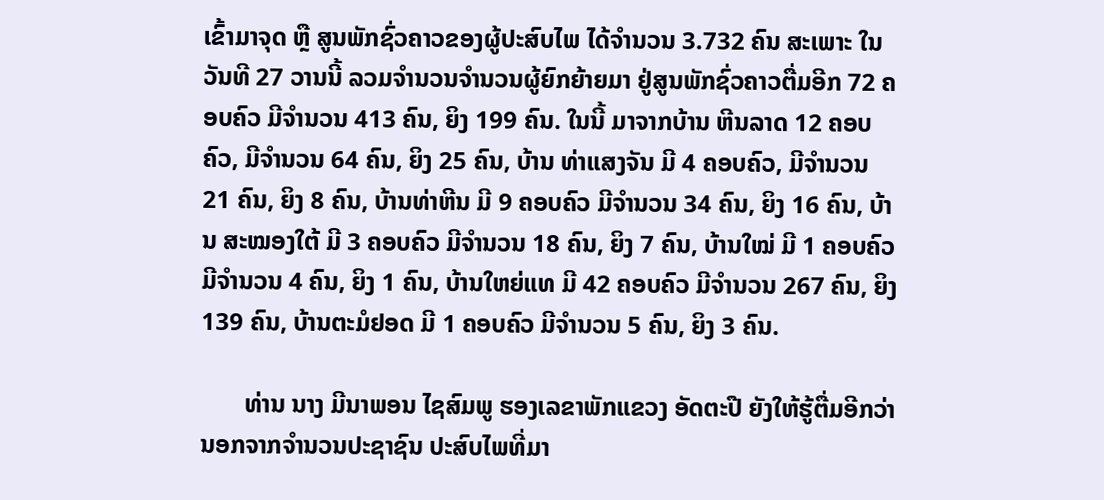ເຂົ້າມາຈຸດ ຫຼື ສູນພັກຊົ່ວຄາວຂອງຜູ້ປະສົບໄພ ໄດ້ຈໍານວນ 3.732 ຄົນ ສະເພາະ ໃນວັນທີ 27 ວານນີ້ ລວມຈໍານວນຈໍານວນຜູ້ຍົກຍ້າຍມາ ຢູ່ສູນພັກຊົ່ວຄາວຕື່ມອີກ 72 ຄອບຄົວ ມີຈໍານວນ 413 ຄົນ, ຍິງ 199 ຄົນ. ໃນນີ້ ມາຈາກບ້ານ ຫີນລາດ 12 ຄອບຄົວ, ມີຈຳນວນ 64 ຄົນ, ຍິງ 25 ຄົນ, ບ້ານ ທ່າແສງຈັນ ມີ 4 ຄອບຄົວ, ມີຈໍານວນ 21 ຄົນ, ຍິງ 8 ຄົນ, ບ້ານທ່າຫີນ ມີ 9 ຄອບຄົວ ມີຈໍານວນ 34 ຄົນ, ຍິງ 16 ຄົນ, ບ້ານ ສະໝອງໃຕ້ ມີ 3 ຄອບຄົວ ມີຈໍານວນ 18 ຄົນ, ຍິງ 7 ຄົນ, ບ້ານໃໝ່ ມີ 1 ຄອບຄົວ ມີຈໍານວນ 4 ຄົນ, ຍິງ 1 ຄົນ, ບ້ານໃຫຍ່ແທ ມີ 42 ຄອບຄົວ ມີຈຳນວນ 267 ຄົນ, ຍິງ 139 ຄົນ, ບ້ານຕະມໍຢອດ ມີ 1 ຄອບຄົວ ມີຈຳນວນ 5 ຄົນ, ຍິງ 3 ຄົນ.

       ທ່ານ ນາງ ມີນາພອນ ໄຊສົມພູ ຮອງເລຂາພັກແຂວງ ອັດຕະປື ຍັງໃຫ້ຮູ້ຕື່ມອີກວ່າ ນອກຈາກຈໍານວນປະຊາຊົນ ປະສົບໄພທີ່ມາ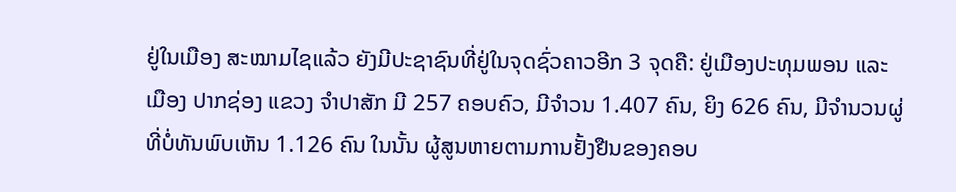ຢູ່ໃນເມືອງ ສະໝາມໄຊແລ້ວ ຍັງມີປະຊາຊົນທີ່ຢູ່ໃນຈຸດຊົ່ວຄາວອີກ 3 ຈຸດຄື: ຢູ່ເມືອງປະທຸມພອນ ແລະ ເມືອງ ປາກຊ່ອງ ແຂວງ ຈຳປາສັກ ມີ 257 ຄອບຄົວ, ມີຈໍາວນ 1.407 ຄົນ, ຍິງ 626 ຄົນ, ມີຈໍານວນຜູ່ທີ່ບໍ່ທັນພົບເຫັນ 1.126 ຄົນ ໃນນັ້ນ ຜູ້ສູນຫາຍຕາມການຢັ້ງຢືນຂອງຄອບ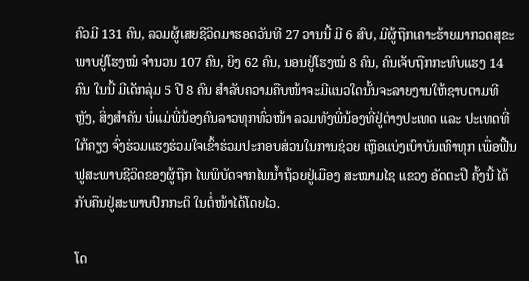ຄົວມີ 131 ຄົນ, ລວມຜູ້ເສຍຊີວິດມາຮອດວັນທີ 27 ວານນີ້ ມີ 6 ສົບ, ມີຜູ້ຖືກເຄາະຮ້າຍມາກວດສຸຂະພາບຢູ່ໂຮງໝໍ ຈໍານວນ 107 ຄົນ, ຍິງ 62 ຄົນ, ນອນຢູ່ໂຮງໝໍ 8 ຄົນ, ຄົນເຈັບຖືກກະທົບແຮງ 14 ຄົນ ໃນນີ້ ມີເດັກລຸ່ມ 5 ປີ 8 ຄົນ ສໍາລັບຄວາມຄືບໜ້າຈະມີແນວໃດນັ້ນຈະລາຍງານໃຫ້ຊາບຕາມທີຫຼັງ, ສິ່ງສຳຄັນ ພໍ່ແມ່ພີ່ນ້ອງຄົນລາວທຸກທົ່ວໜ້າ ລວມທັງພີ່ນ້ອງທີ່ຢູ່ຕ່າງປະເທດ ແລະ ປະເທດທີ່ໃກ້ຄຽງ ຈົ່ງຮ່ວມແຮງຮ່ວມໃຈເຂົ້າຮ່ວມປະກອບສ່ວນໃນການຊ່ວຍ ເຫຼືອແບ່ງເບົາບັນເທົາທຸກ ເພື່ອຟື້ນຟູສະພາບຊີວິດຂອງຜູ້ຖືກ ໄພພິບັດຈາກໄພນ້ຳຖ້ວຍຢູ່ເມືອງ ສະໝາມໄຊ ແຂວງ ອັດຕະປື ຄັ້ງນີ້ ໄດ້ກັບຄືນຢູ່ສະພາບປົກກະຕິ ໃນຕໍ່ໜ້າໄດ້ໂດຍໄວ.

ໂດ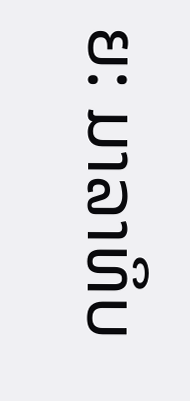ຍ: ມາລາທິບ